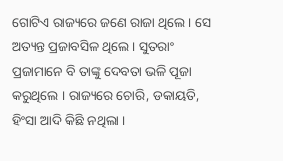ଗୋଟିଏ ରାଜ୍ୟରେ ଜଣେ ରାଜା ଥିଲେ । ସେ ଅତ୍ୟନ୍ତ ପ୍ରଜାବସିଳ ଥିଲେ । ସୁତରାଂ ପ୍ରଜାମାନେ ବି ତାଙ୍କୁ ଦେବତା ଭଳି ପୂଜା କରୁଥିଲେ । ରାଜ୍ୟରେ ଚୋରି, ଡକାୟତି, ହିଂସା ଆଦି କିଛି ନଥିଲା ।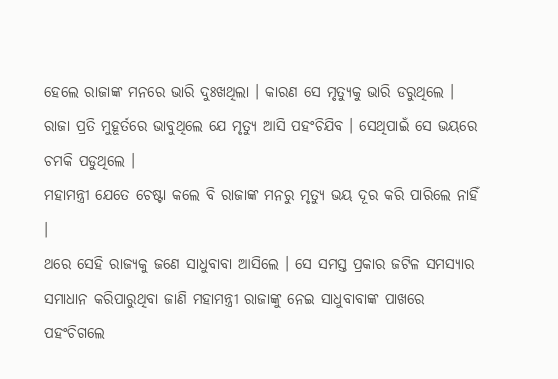ହେଲେ ରାଜାଙ୍କ ମନରେ ଭାରି ଦୁଃଖଥିଲା । କାରଣ ସେ ମୃତ୍ୟୁକୁ ଭାରି ଡରୁଥିଲେ । ରାଜା ପ୍ରତି ମୁହୂର୍ତରେ ଭାବୁଥିଲେ ଯେ ମୃତ୍ୟୁ ଆସି ପହଂଚିଯିବ । ସେଥିପାଇଁ ସେ ଭୟରେ ଚମକି ପଡୁଥିଲେ ।
ମହାମନ୍ତ୍ରୀ ଯେତେ ଚେଷ୍ଟା କଲେ ବି ରାଜାଙ୍କ ମନରୁ ମୃତ୍ୟୁ ଭୟ ଦୂର କରି ପାରିଲେ ନାହିଁ ।
ଥରେ ସେହି ରାଜ୍ୟକୁ ଜଣେ ସାଧୁବାବା ଆସିଲେ । ସେ ସମସ୍ତ ପ୍ରକାର ଜଟିଳ ସମସ୍ୟାର ସମାଧାନ କରିପାରୁଥିବା ଜାଣି ମହାମନ୍ତ୍ରୀ ରାଜାଙ୍କୁ ନେଇ ସାଧୁବାବାଙ୍କ ପାଖରେ ପହଂଚିଗଲେ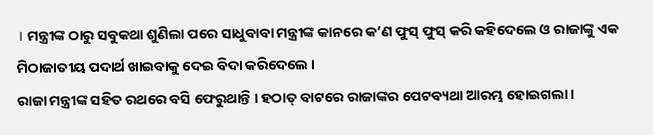। ମନ୍ତ୍ରୀଙ୍କ ଠାରୁ ସବୁକଥା ଶୁଣିଲା ପରେ ସାଧୁବାବା ମନ୍ତ୍ରୀଙ୍କ କାନରେ କ’ଣ ଫୁସ୍ ଫୁସ୍ କରି କହିଦେଲେ ଓ ରାଜାଙ୍କୁ ଏକ ମିଠାଜାତୀୟ ପଦାର୍ଥ ଖାଇବାକୁ ଦେଇ ବିଦା କରିଦେଲେ ।
ରାଜା ମନ୍ତ୍ରୀଙ୍କ ସହିତ ରଥରେ ବସି ଫେରୁଥାନ୍ତି । ହଠାତ୍ ବାଟରେ ରାଜାଙ୍କର ପେଟବ୍ୟଥା ଆରମ୍ଭ ହୋଇଗଲା ।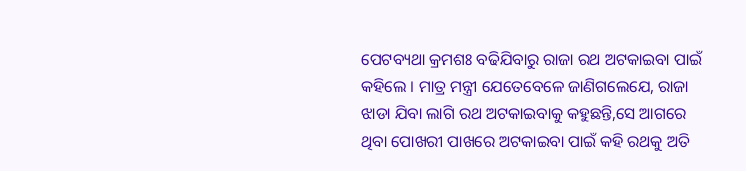ପେଟବ୍ୟଥା କ୍ରମଶଃ ବଢିଯିବାରୁ ରାଜା ରଥ ଅଟକାଇବା ପାଇଁ କହିଲେ । ମାତ୍ର ମନ୍ତ୍ରୀ ଯେତେବେଳେ ଜାଣିଗଲେଯେ, ରାଜା ଝାଡା ଯିବା ଲାଗି ରଥ ଅଟକାଇବାକୁ କହୁଛନ୍ତି,ସେ ଆଗରେ ଥିବା ପୋଖରୀ ପାଖରେ ଅଟକାଇବା ପାଇଁ କହି ରଥକୁ ଅତି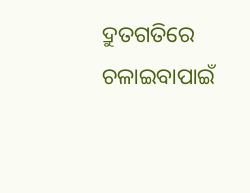ଦ୍ରୁତଗତିରେ ଚଳାଇବାପାଇଁ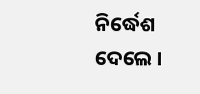ନିର୍ଦ୍ଧେଶ ଦେଲେ ।